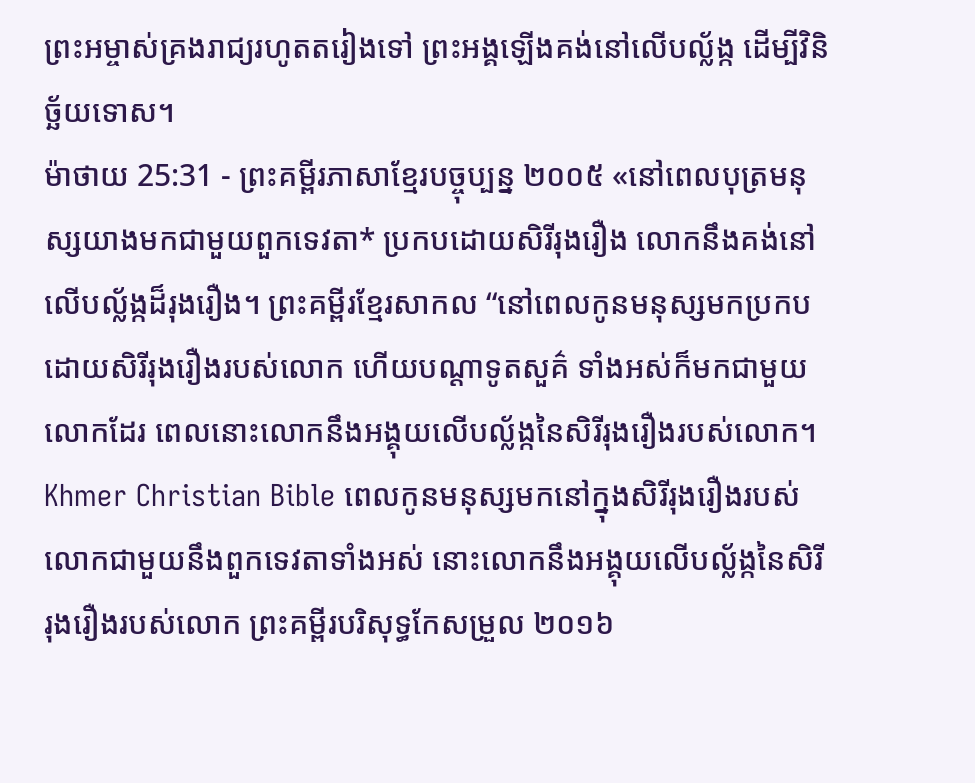ព្រះអម្ចាស់គ្រងរាជ្យរហូតតរៀងទៅ ព្រះអង្គឡើងគង់នៅលើបល្ល័ង្ក ដើម្បីវិនិច្ឆ័យទោស។
ម៉ាថាយ 25:31 - ព្រះគម្ពីរភាសាខ្មែរបច្ចុប្បន្ន ២០០៥ «នៅពេលបុត្រមនុស្សយាងមកជាមួយពួកទេវតា* ប្រកបដោយសិរីរុងរឿង លោកនឹងគង់នៅលើបល្ល័ង្កដ៏រុងរឿង។ ព្រះគម្ពីរខ្មែរសាកល “នៅពេលកូនមនុស្សមកប្រកបដោយសិរីរុងរឿងរបស់លោក ហើយបណ្ដាទូតសួគ៌ ទាំងអស់ក៏មកជាមួយលោកដែរ ពេលនោះលោកនឹងអង្គុយលើបល្ល័ង្កនៃសិរីរុងរឿងរបស់លោក។ Khmer Christian Bible ពេលកូនមនុស្សមកនៅក្នុងសិរីរុងរឿងរបស់លោកជាមួយនឹងពួកទេវតាទាំងអស់ នោះលោកនឹងអង្គុយលើបល្ល័ង្កនៃសិរីរុងរឿងរបស់លោក ព្រះគម្ពីរបរិសុទ្ធកែសម្រួល ២០១៦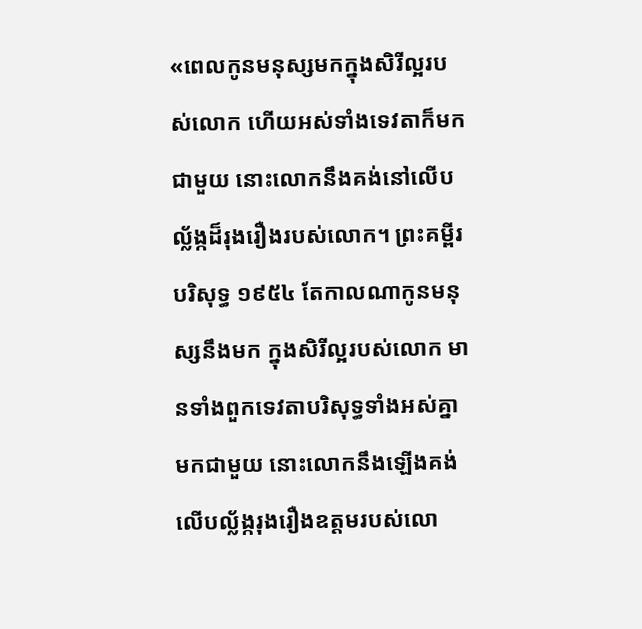«ពេលកូនមនុស្សមកក្នុងសិរីល្អរបស់លោក ហើយអស់ទាំងទេវតាក៏មកជាមួយ នោះលោកនឹងគង់នៅលើបល្ល័ង្កដ៏រុងរឿងរបស់លោក។ ព្រះគម្ពីរបរិសុទ្ធ ១៩៥៤ តែកាលណាកូនមនុស្សនឹងមក ក្នុងសិរីល្អរបស់លោក មានទាំងពួកទេវតាបរិសុទ្ធទាំងអស់គ្នាមកជាមួយ នោះលោកនឹងឡើងគង់លើបល្ល័ង្ករុងរឿងឧត្តមរបស់លោ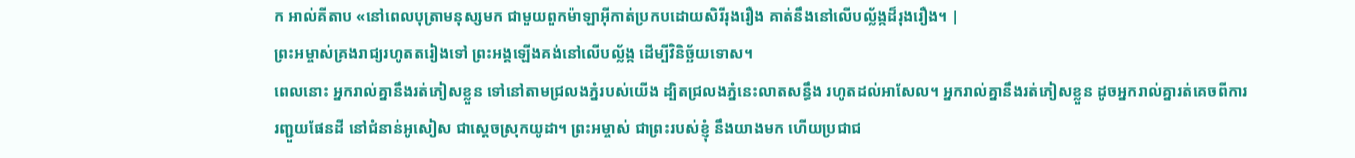ក អាល់គីតាប «នៅពេលបុត្រាមនុស្សមក ជាមួយពួកម៉ាឡាអ៊ីកាត់ប្រកបដោយសិរីរុងរឿង គាត់នឹងនៅលើបល្ល័ង្កដ៏រុងរឿង។ |
ព្រះអម្ចាស់គ្រងរាជ្យរហូតតរៀងទៅ ព្រះអង្គឡើងគង់នៅលើបល្ល័ង្ក ដើម្បីវិនិច្ឆ័យទោស។
ពេលនោះ អ្នករាល់គ្នានឹងរត់ភៀសខ្លួន ទៅនៅតាមជ្រលងភ្នំរបស់យើង ដ្បិតជ្រលងភ្នំនេះលាតសន្ធឹង រហូតដល់អាសែល។ អ្នករាល់គ្នានឹងរត់ភៀសខ្លួន ដូចអ្នករាល់គ្នារត់គេចពីការរញ្ជួយផែនដី នៅជំនាន់អូសៀស ជាស្ដេចស្រុកយូដា។ ព្រះអម្ចាស់ ជាព្រះរបស់ខ្ញុំ នឹងយាងមក ហើយប្រជាជ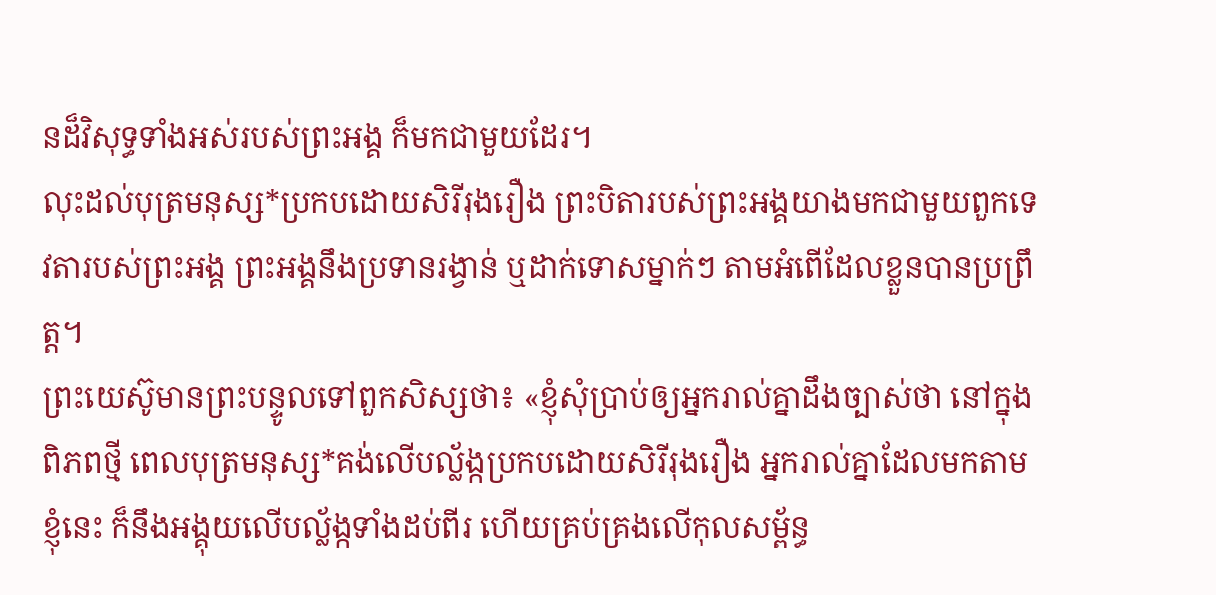នដ៏វិសុទ្ធទាំងអស់របស់ព្រះអង្គ ក៏មកជាមួយដែរ។
លុះដល់បុត្រមនុស្ស*ប្រកបដោយសិរីរុងរឿង ព្រះបិតារបស់ព្រះអង្គយាងមកជាមួយពួកទេវតារបស់ព្រះអង្គ ព្រះអង្គនឹងប្រទានរង្វាន់ ឬដាក់ទោសម្នាក់ៗ តាមអំពើដែលខ្លួនបានប្រព្រឹត្ត។
ព្រះយេស៊ូមានព្រះបន្ទូលទៅពួកសិស្សថា៖ «ខ្ញុំសុំប្រាប់ឲ្យអ្នករាល់គ្នាដឹងច្បាស់ថា នៅក្នុងពិភពថ្មី ពេលបុត្រមនុស្ស*គង់លើបល្ល័ង្កប្រកបដោយសិរីរុងរឿង អ្នករាល់គ្នាដែលមកតាមខ្ញុំនេះ ក៏នឹងអង្គុយលើបល្ល័ង្កទាំងដប់ពីរ ហើយគ្រប់គ្រងលើកុលសម្ព័ន្ធ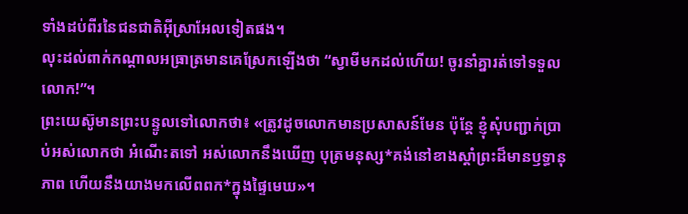ទាំងដប់ពីរនៃជនជាតិអ៊ីស្រាអែលទៀតផង។
លុះដល់ពាក់កណ្ដាលអធ្រាត្រមានគេស្រែកឡើងថា “ស្វាមីមកដល់ហើយ! ចូរនាំគ្នារត់ទៅទទួលលោក!”។
ព្រះយេស៊ូមានព្រះបន្ទូលទៅលោកថា៖ «ត្រូវដូចលោកមានប្រសាសន៍មែន ប៉ុន្តែ ខ្ញុំសុំបញ្ជាក់ប្រាប់អស់លោកថា អំណើះតទៅ អស់លោកនឹងឃើញ បុត្រមនុស្ស*គង់នៅខាងស្ដាំព្រះដ៏មានឫទ្ធានុភាព ហើយនឹងយាងមកលើពពក*ក្នុងផ្ទៃមេឃ»។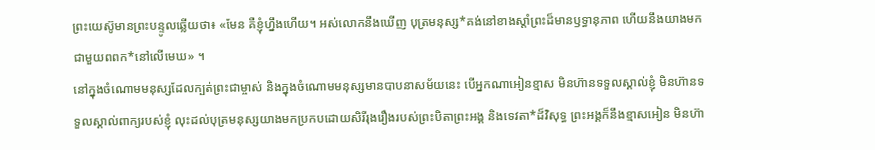ព្រះយេស៊ូមានព្រះបន្ទូលឆ្លើយថា៖ «មែន គឺខ្ញុំហ្នឹងហើយ។ អស់លោកនឹងឃើញ បុត្រមនុស្ស*គង់នៅខាងស្ដាំព្រះដ៏មានឫទ្ធានុភាព ហើយនឹងយាងមកជាមួយពពក*នៅលើមេឃ» ។
នៅក្នុងចំណោមមនុស្សដែលក្បត់ព្រះជាម្ចាស់ និងក្នុងចំណោមមនុស្សមានបាបនាសម័យនេះ បើអ្នកណាអៀនខ្មាស មិនហ៊ានទទួលស្គាល់ខ្ញុំ មិនហ៊ានទទួលស្គាល់ពាក្យរបស់ខ្ញុំ លុះដល់បុត្រមនុស្សយាងមកប្រកបដោយសិរីរុងរឿងរបស់ព្រះបិតាព្រះអង្គ និងទេវតា*ដ៏វិសុទ្ធ ព្រះអង្គក៏នឹងខ្មាសអៀន មិនហ៊ា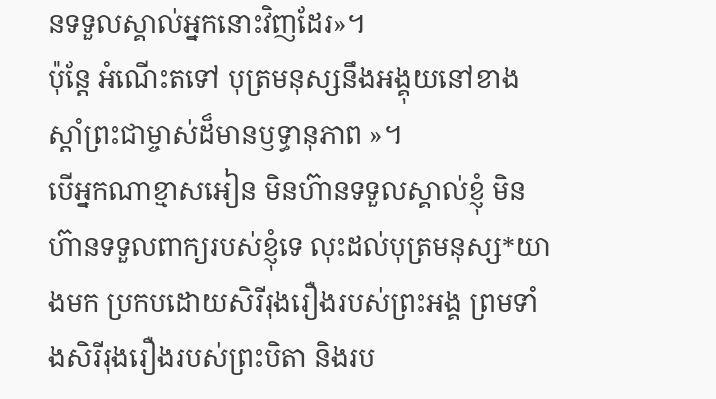នទទួលស្គាល់អ្នកនោះវិញដែរ»។
ប៉ុន្តែ អំណើះតទៅ បុត្រមនុស្សនឹងអង្គុយនៅខាងស្ដាំព្រះជាម្ចាស់ដ៏មានឫទ្ធានុភាព »។
បើអ្នកណាខ្មាសអៀន មិនហ៊ានទទួលស្គាល់ខ្ញុំ មិនហ៊ានទទួលពាក្យរបស់ខ្ញុំទេ លុះដល់បុត្រមនុស្ស*យាងមក ប្រកបដោយសិរីរុងរឿងរបស់ព្រះអង្គ ព្រមទាំងសិរីរុងរឿងរបស់ព្រះបិតា និងរប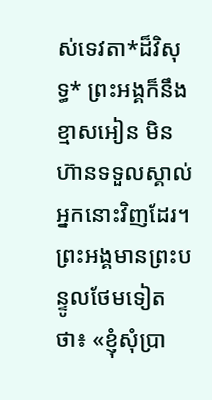ស់ទេវតា*ដ៏វិសុទ្ធ* ព្រះអង្គក៏នឹងខ្មាសអៀន មិនហ៊ានទទួលស្គាល់អ្នកនោះវិញដែរ។
ព្រះអង្គមានព្រះបន្ទូលថែមទៀតថា៖ «ខ្ញុំសុំប្រា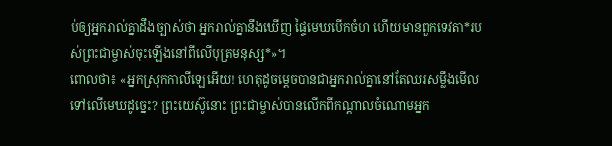ប់ឲ្យអ្នករាល់គ្នាដឹងច្បាស់ថា អ្នករាល់គ្នានឹងឃើញ ផ្ទៃមេឃបើកចំហ ហើយមានពួកទេវតា*របស់ព្រះជាម្ចាស់ចុះឡើងនៅពីលើបុត្រមនុស្ស*»។
ពោលថា៖ «អ្នកស្រុកកាលីឡេអើយ! ហេតុដូចម្ដេចបានជាអ្នករាល់គ្នានៅតែឈរសម្លឹងមើលទៅលើមេឃដូច្នេះ? ព្រះយេស៊ូនោះ ព្រះជាម្ចាស់បានលើកពីកណ្ដាលចំណោមអ្នក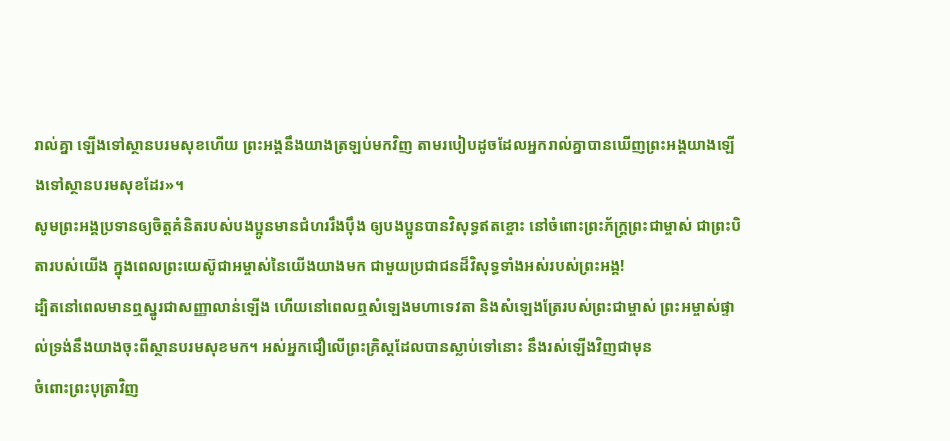រាល់គ្នា ឡើងទៅស្ថានបរមសុខហើយ ព្រះអង្គនឹងយាងត្រឡប់មកវិញ តាមរបៀបដូចដែលអ្នករាល់គ្នាបានឃើញព្រះអង្គយាងឡើងទៅស្ថានបរមសុខដែរ»។
សូមព្រះអង្គប្រទានឲ្យចិត្តគំនិតរបស់បងប្អូនមានជំហររឹងប៉ឹង ឲ្យបងប្អូនបានវិសុទ្ធឥតខ្ចោះ នៅចំពោះព្រះភ័ក្ត្រព្រះជាម្ចាស់ ជាព្រះបិតារបស់យើង ក្នុងពេលព្រះយេស៊ូជាអម្ចាស់នៃយើងយាងមក ជាមួយប្រជាជនដ៏វិសុទ្ធទាំងអស់របស់ព្រះអង្គ!
ដ្បិតនៅពេលមានឮស្នូរជាសញ្ញាលាន់ឡើង ហើយនៅពេលឮសំឡេងមហាទេវតា និងសំឡេងត្រែរបស់ព្រះជាម្ចាស់ ព្រះអម្ចាស់ផ្ទាល់ទ្រង់នឹងយាងចុះពីស្ថានបរមសុខមក។ អស់អ្នកជឿលើព្រះគ្រិស្តដែលបានស្លាប់ទៅនោះ នឹងរស់ឡើងវិញជាមុន
ចំពោះព្រះបុត្រាវិញ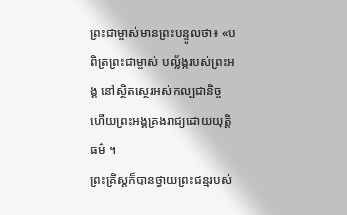ព្រះជាម្ចាស់មានព្រះបន្ទូលថា៖ «បពិត្រព្រះជាម្ចាស់ បល្ល័ង្ករបស់ព្រះអង្គ នៅស្ថិតស្ថេរអស់កល្បជានិច្ច ហើយព្រះអង្គគ្រងរាជ្យដោយយុត្តិធម៌ ។
ព្រះគ្រិស្តក៏បានថ្វាយព្រះជន្មរបស់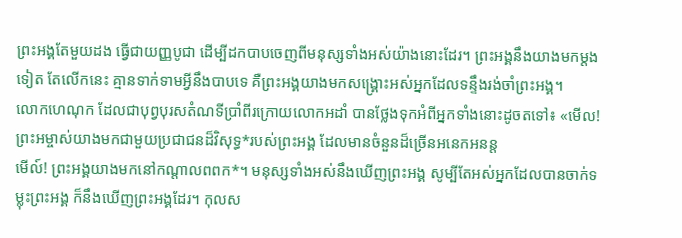ព្រះអង្គតែមួយដង ធ្វើជាយញ្ញបូជា ដើម្បីដកបាបចេញពីមនុស្សទាំងអស់យ៉ាងនោះដែរ។ ព្រះអង្គនឹងយាងមកម្ដងទៀត តែលើកនេះ គ្មានទាក់ទាមអ្វីនឹងបាបទេ គឺព្រះអង្គយាងមកសង្គ្រោះអស់អ្នកដែលទន្ទឹងរង់ចាំព្រះអង្គ។
លោកហេណុក ដែលជាបុព្វបុរសតំណទីប្រាំពីរក្រោយលោកអដាំ បានថ្លែងទុកអំពីអ្នកទាំងនោះដូចតទៅ៖ «មើល! ព្រះអម្ចាស់យាងមកជាមួយប្រជាជនដ៏វិសុទ្ធ*របស់ព្រះអង្គ ដែលមានចំនួនដ៏ច្រើនអនេកអនន្ត
មើល៍! ព្រះអង្គយាងមកនៅកណ្ដាលពពក*។ មនុស្សទាំងអស់នឹងឃើញព្រះអង្គ សូម្បីតែអស់អ្នកដែលបានចាក់ទម្លុះព្រះអង្គ ក៏នឹងឃើញព្រះអង្គដែរ។ កុលស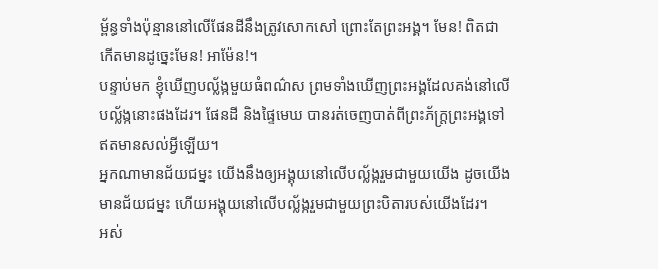ម្ព័ន្ធទាំងប៉ុន្មាននៅលើផែនដីនឹងត្រូវសោកសៅ ព្រោះតែព្រះអង្គ។ មែន! ពិតជាកើតមានដូច្នេះមែន! អាម៉ែន!។
បន្ទាប់មក ខ្ញុំឃើញបល្ល័ង្កមួយធំពណ៌ស ព្រមទាំងឃើញព្រះអង្គដែលគង់នៅលើបល្ល័ង្កនោះផងដែរ។ ផែនដី និងផ្ទៃមេឃ បានរត់ចេញបាត់ពីព្រះភ័ក្ត្រព្រះអង្គទៅ ឥតមានសល់អ្វីឡើយ។
អ្នកណាមានជ័យជម្នះ យើងនឹងឲ្យអង្គុយនៅលើបល្ល័ង្ករួមជាមួយយើង ដូចយើងមានជ័យជម្នះ ហើយអង្គុយនៅលើបល្ល័ង្ករួមជាមួយព្រះបិតារបស់យើងដែរ។
អស់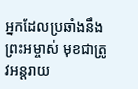អ្នកដែលប្រឆាំងនឹងព្រះអម្ចាស់ មុខជាត្រូវអន្តរាយ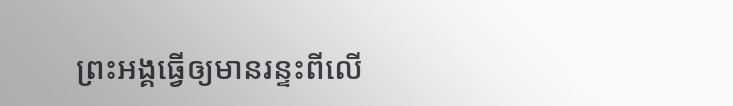ព្រះអង្គធ្វើឲ្យមានរន្ទះពីលើ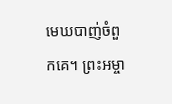មេឃបាញ់ចំពួកគេ។ ព្រះអម្ចា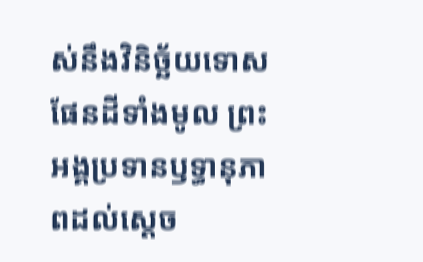ស់នឹងវិនិច្ឆ័យទោសផែនដីទាំងមូល ព្រះអង្គប្រទានឫទ្ធានុភាពដល់ស្ដេច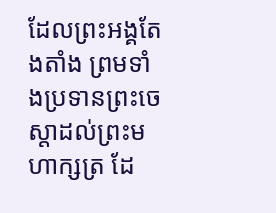ដែលព្រះអង្គតែងតាំង ព្រមទាំងប្រទានព្រះចេស្ដាដល់ព្រះមហាក្សត្រ ដែ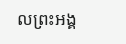លព្រះអង្គ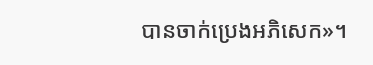បានចាក់ប្រេងអភិសេក»។